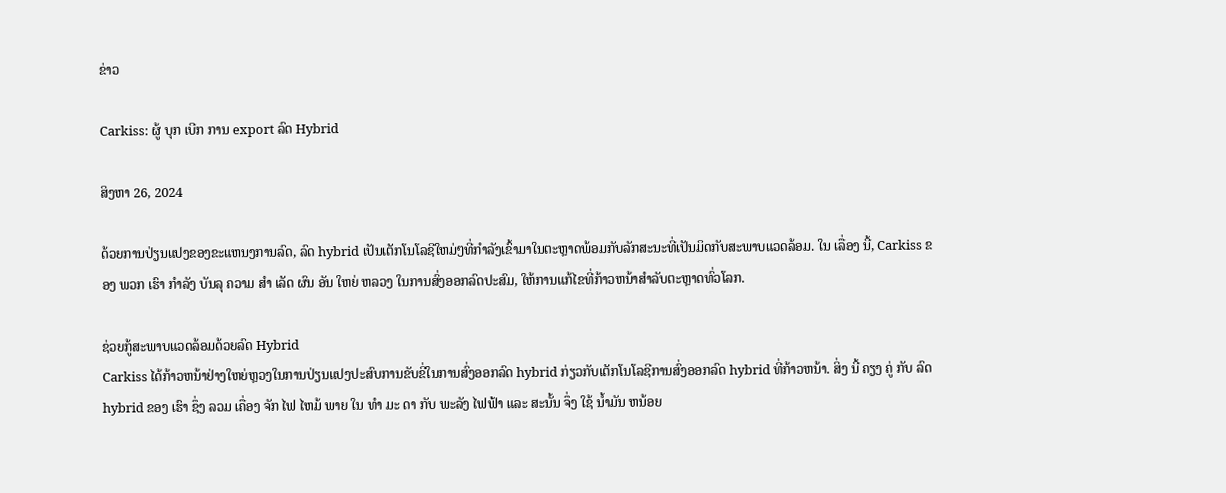ຂ່າວ

Carkiss: ຜູ້ ບຸກ ເບີກ ການ export ລົດ Hybrid

ສິງຫາ 26, 2024

ດ້ວຍການປ່ຽນແປງຂອງຂະແຫນງການລົດ, ລົດ hybrid ເປັນເຕັກໂນໂລຊີໃຫມ່ໆທີ່ກໍາລັງເຂົ້າມາໃນຕະຫຼາດພ້ອມກັບລັກສະນະທີ່ເປັນມິດກັບສະພາບແວດລ້ອມ. ໃນ ເລື່ອງ ນີ້, Carkiss ຂອງ ພວກ ເຮົາ ກໍາລັງ ບັນລຸ ຄວາມ ສໍາ ເລັດ ຜົນ ອັນ ໃຫຍ່ ຫລວງ ໃນການສົ່ງອອກລົດປະສົມ, ໃຫ້ການແກ້ໄຂທີ່ກ້າວຫນ້າສໍາລັບຕະຫຼາດທົ່ວໂລກ.

ຊ່ວຍກູ້ສະພາບແວດລ້ອມດ້ວຍລົດ Hybrid
Carkiss ໄດ້ກ້າວຫນ້າຢ່າງໃຫຍ່ຫຼວງໃນການປ່ຽນແປງປະສົບການຂັບຂີ່ໃນການສົ່ງອອກລົດ hybrid ກ່ຽວກັບເຕັກໂນໂລຊີການສົ່ງອອກລົດ hybrid ທີ່ກ້າວຫນ້າ. ສິ່ງ ນີ້ ຄຽງ ຄູ່ ກັບ ລົດ hybrid ຂອງ ເຮົາ ຊຶ່ງ ລວມ ເຄື່ອງ ຈັກ ໄຟ ໄຫມ້ ພາຍ ໃນ ທໍາ ມະ ດາ ກັບ ພະລັງ ໄຟຟ້າ ແລະ ສະນັ້ນ ຈຶ່ງ ໃຊ້ ນ້ຳມັນ ຫນ້ອຍ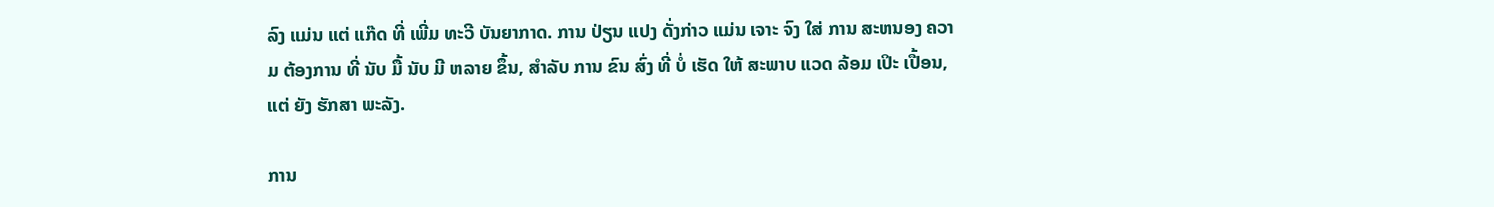ລົງ ແມ່ນ ແຕ່ ແກ໊ດ ທີ່ ເພີ່ມ ທະວີ ບັນຍາກາດ. ການ ປ່ຽນ ແປງ ດັ່ງກ່າວ ແມ່ນ ເຈາະ ຈົງ ໃສ່ ການ ສະຫນອງ ຄວາມ ຕ້ອງການ ທີ່ ນັບ ມື້ ນັບ ມີ ຫລາຍ ຂຶ້ນ, ສໍາລັບ ການ ຂົນ ສົ່ງ ທີ່ ບໍ່ ເຮັດ ໃຫ້ ສະພາບ ແວດ ລ້ອມ ເປິະ ເປື້ອນ, ແຕ່ ຍັງ ຮັກສາ ພະລັງ.

ການ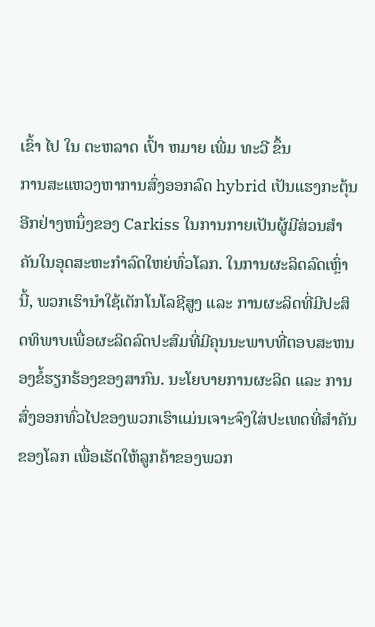ເຂົ້າ ໄປ ໃນ ຕະຫລາດ ເປົ້າ ຫມາຍ ເພີ່ມ ທະວີ ຂຶ້ນ
ການສະແຫວງຫາການສົ່ງອອກລົດ hybrid ເປັນແຮງກະຕຸ້ນອີກຢ່າງຫນຶ່ງຂອງ Carkiss ໃນການກາຍເປັນຜູ້ມີສ່ວນສໍາຄັນໃນອຸດສະຫະກໍາລົດໃຫຍ່ທົ່ວໂລກ. ໃນການຜະລິດລົດເຫຼົ່ານີ້, ພວກເຮົານໍາໃຊ້ເຕັກໂນໂລຊີສູງ ແລະ ການຜະລິດທີ່ມີປະສິດທິພາບເພື່ອຜະລິດລົດປະສົມທີ່ມີຄຸນນະພາບທີ່ຕອບສະຫນອງຂໍ້ຮຽກຮ້ອງຂອງສາກົນ. ນະໂຍບາຍການຜະລິດ ແລະ ການສົ່ງອອກທົ່ວໄປຂອງພວກເຮົາແມ່ນເຈາະຈົງໃສ່ປະເທດທີ່ສໍາຄັນຂອງໂລກ ເພື່ອເຮັດໃຫ້ລູກຄ້າຂອງພວກ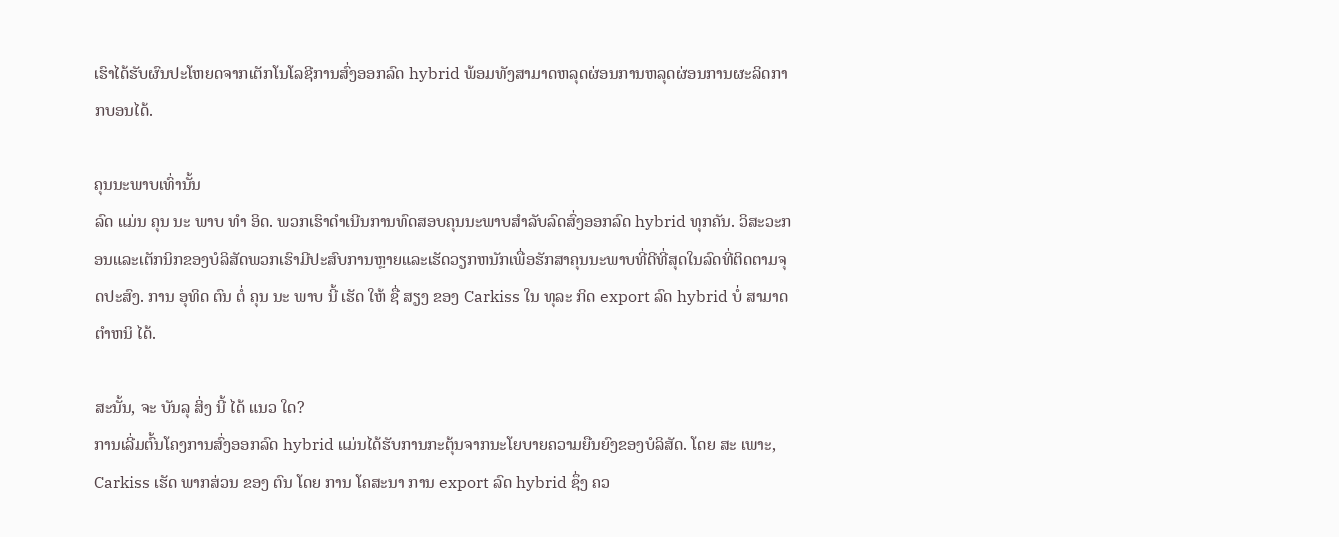ເຮົາໄດ້ຮັບຜົນປະໂຫຍດຈາກເຕັກໂນໂລຊີການສົ່ງອອກລົດ hybrid ພ້ອມທັງສາມາດຫລຸດຜ່ອນການຫລຸດຜ່ອນການຜະລິດກາກບອນໄດ້.

ຄຸນນະພາບເທົ່ານັ້ນ
ລົດ ແມ່ນ ຄຸນ ນະ ພາບ ທໍາ ອິດ. ພວກເຮົາດໍາເນີນການທົດສອບຄຸນນະພາບສໍາລັບລົດສົ່ງອອກລົດ hybrid ທຸກຄັນ. ວິສະວະກອນແລະເຕັກນິກຂອງບໍລິສັດພວກເຮົາມີປະສົບການຫຼາຍແລະເຮັດວຽກຫນັກເພື່ອຮັກສາຄຸນນະພາບທີ່ດີທີ່ສຸດໃນລົດທີ່ຕິດຕາມຈຸດປະສົງ. ການ ອຸທິດ ຕົນ ຕໍ່ ຄຸນ ນະ ພາບ ນີ້ ເຮັດ ໃຫ້ ຊື່ ສຽງ ຂອງ Carkiss ໃນ ທຸລະ ກິດ export ລົດ hybrid ບໍ່ ສາມາດ ຕໍາຫນິ ໄດ້.

ສະນັ້ນ, ຈະ ບັນລຸ ສິ່ງ ນີ້ ໄດ້ ແນວ ໃດ?
ການເລີ່ມຕົ້ນໂຄງການສົ່ງອອກລົດ hybrid ແມ່ນໄດ້ຮັບການກະຕຸ້ນຈາກນະໂຍບາຍຄວາມຍືນຍົງຂອງບໍລິສັດ. ໂດຍ ສະ ເພາະ, Carkiss ເຮັດ ພາກສ່ວນ ຂອງ ຕົນ ໂດຍ ການ ໂຄສະນາ ການ export ລົດ hybrid ຊຶ່ງ ຄວ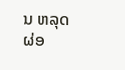ນ ຫລຸດຜ່ອ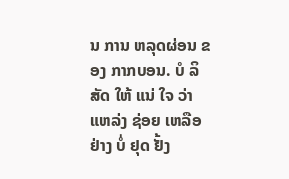ນ ການ ຫລຸດຜ່ອນ ຂອງ ກາກບອນ. ບໍ ລິ ສັດ ໃຫ້ ແນ່ ໃຈ ວ່າ ແຫລ່ງ ຊ່ອຍ ເຫລືອ ຢ່າງ ບໍ່ ຢຸດ ຢັ້ງ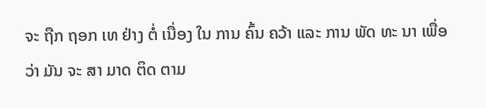ຈະ ຖືກ ຖອກ ເທ ຢ່າງ ຕໍ່ ເນື່ອງ ໃນ ການ ຄົ້ນ ຄວ້າ ແລະ ການ ພັດ ທະ ນາ ເພື່ອ ວ່າ ມັນ ຈະ ສາ ມາດ ຕິດ ຕາມ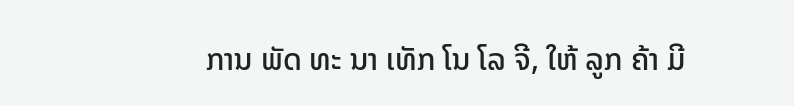ການ ພັດ ທະ ນາ ເທັກ ໂນ ໂລ ຈີ, ໃຫ້ ລູກ ຄ້າ ມີ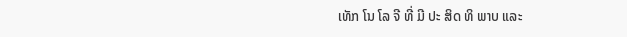ເທັກ ໂນ ໂລ ຈີ ທີ່ ມີ ປະ ສິດ ທິ ພາບ ແລະ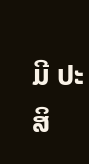ມີ ປະ ສິ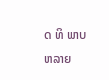ດ ທິ ພາບ ຫລາຍ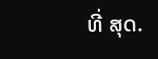ທີ່ ສຸດ.